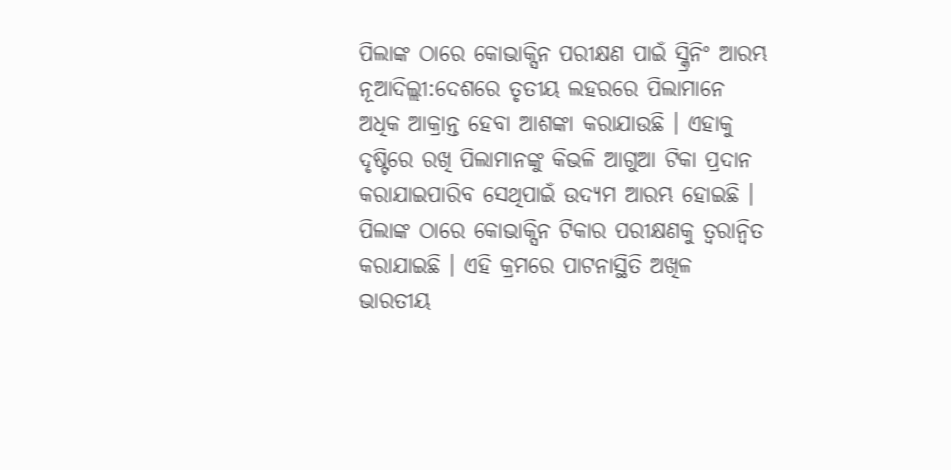ପିଲାଙ୍କ ଠାରେ କୋଭାକ୍ସିନ ପରୀକ୍ଷଣ ପାଇଁ ସ୍କ୍ରିନିଂ ଆରମ୍ଭ
ନୂଆଦିଲ୍ଲୀ:ଦେଶରେ ତୃତୀୟ ଲହରରେ ପିଲାମାନେ ଅଧିକ ଆକ୍ରାନ୍ତ ହେବା ଆଶଙ୍କା କରାଯାଉଛି । ଏହାକୁ ଦୃଷ୍ଟିରେ ରଖି ପିଲାମାନଙ୍କୁ କିଭଳି ଆଗୁଆ ଟିକା ପ୍ରଦାନ କରାଯାଇପାରିବ ସେଥିପାଇଁ ଉଦ୍ୟମ ଆରମ୍ଭ ହୋଇଛି । ପିଲାଙ୍କ ଠାରେ କୋଭାକ୍ସିନ ଟିକାର ପରୀକ୍ଷଣକୁ ତ୍ୱରାନ୍ୱିତ କରାଯାଇଛି । ଏହି କ୍ରମରେ ପାଟନାସ୍ଥିତି ଅଖିଳ ଭାରତୀୟ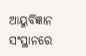ଆୟୁର୍ବିଜ୍ଞାନ ସଂସ୍ଥାନରେ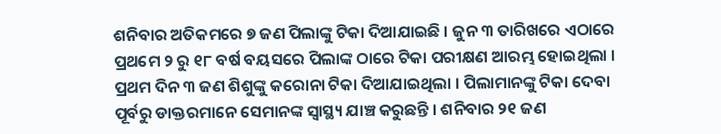ଶନିବାର ଅତିକମରେ ୭ ଜଣ ପିଲାଙ୍କୁ ଟିକା ଦିଆଯାଇଛି । ଜୁନ ୩ ତାରିଖରେ ଏଠାରେ ପ୍ରଥମେ ୨ ରୁ ୧୮ ବର୍ଷ ବୟସରେ ପିଲାଙ୍କ ଠାରେ ଟିକା ପରୀକ୍ଷଣ ଆରମ୍ଭ ହୋଇଥିଲା । ପ୍ରଥମ ଦିନ ୩ ଜଣ ଶିଶୁଙ୍କୁ କରୋନା ଟିକା ଦିଆଯାଇଥିଲା । ପିଲାମାନଙ୍କୁ ଟିକା ଦେବା ପୂର୍ବରୁ ଡାକ୍ତରମାନେ ସେମାନଙ୍କ ସ୍ୱାସ୍ଥ୍ୟ ଯାଞ୍ଚ କରୁଛନ୍ତି । ଶନିବାର ୨୧ ଜଣ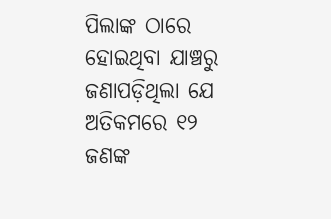ପିଲାଙ୍କ ଠାରେ ହୋଇଥିବା ଯାଞ୍ଚରୁ ଜଣାପଡ଼ିଥିଲା ଯେ ଅତିକମରେ ୧୨ ଜଣଙ୍କ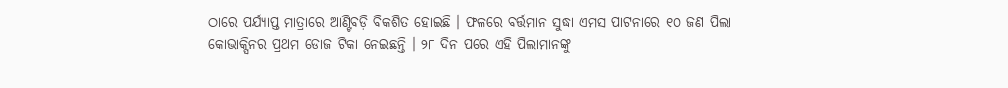ଠାରେ ପର୍ଯ୍ୟାପ୍ତ ମାତ୍ରାରେ ଆଣ୍ଟିବଡ଼ି ବିକଶିତ ହୋଇଛି । ଫଳରେ ବର୍ତ୍ତମାନ ସୁଦ୍ଧା ଏମସ ପାଟନାରେ ୧୦ ଜଣ ପିଲା କୋଭାକ୍ସିନର ପ୍ରଥମ ଡୋଜ ଟିକା ନେଇଛନ୍ତି । ୨୮ ଦିନ ପରେ ଏହି ପିଲାମାନଙ୍କୁ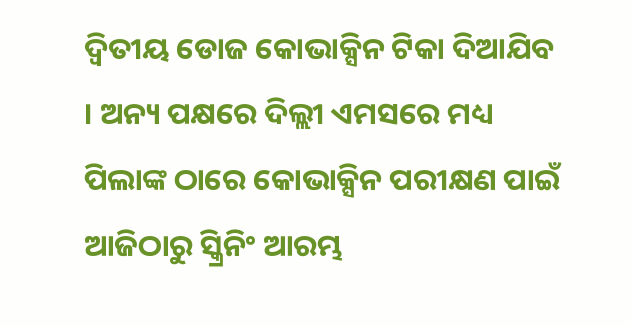ଦ୍ୱିତୀୟ ଡୋଜ କୋଭାକ୍ସିନ ଟିକା ଦିଆଯିବ । ଅନ୍ୟ ପକ୍ଷରେ ଦିଲ୍ଲୀ ଏମସରେ ମଧ୍ୟ ପିଲାଙ୍କ ଠାରେ କୋଭାକ୍ସିନ ପରୀକ୍ଷଣ ପାଇଁ ଆଜିଠାରୁ ସ୍କ୍ରିନିଂ ଆରମ୍ଭ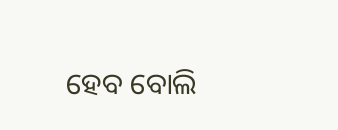ହେବ ବୋଲି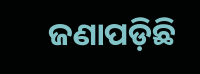ଜଣାପଡ଼ିଛି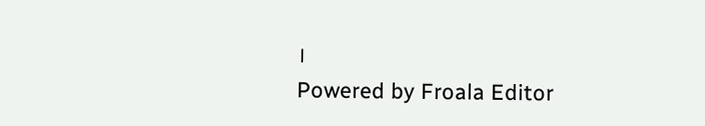।
Powered by Froala Editor